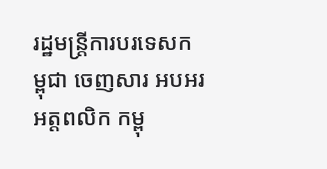រដ្ឋមន្រ្តីការបរទេសកម្ពុជា ចេញសារ អបអរអត្តពលិក កម្ពុ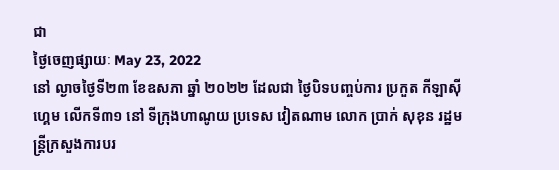ជា
ថ្ងៃចេញផ្សាយៈ May 23, 2022
នៅ ល្ងាចថ្ងៃទី២៣ ខែឧសភា ឆ្នាំ ២០២២ ដែលជា ថ្ងៃបិទបញ្ចប់ការ ប្រកួត កីឡាស៊ីហ្គេម លើកទី៣១ នៅ ទីក្រុងហាណូយ ប្រទេស វៀតណាម លោក ប្រាក់ សុខុន រដ្ឋមន្រ្តីក្រសួងការបរ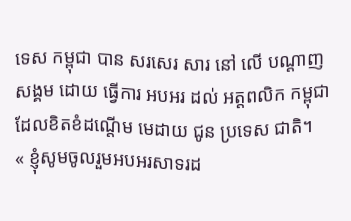ទេស កម្ពុជា បាន សរសេរ សារ នៅ លើ បណ្តាញ សង្គម ដោយ ធ្វើការ អបអរ ដល់ អត្តពលិក កម្ពុជា ដែលខិតខំដណ្តើម មេដាយ ជូន ប្រទេស ជាតិ។
« ខ្ញុំសូមចូលរួមអបអរសាទរដ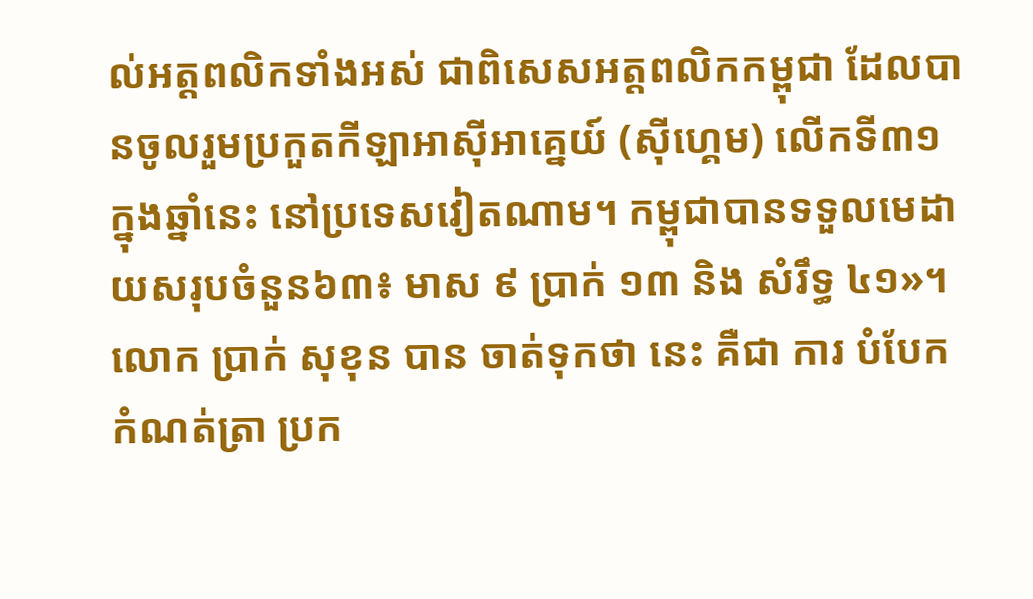ល់អត្តពលិកទាំងអស់ ជាពិសេសអត្តពលិកកម្ពុជា ដែលបានចូលរួមប្រកួតកីឡាអាស៊ីអាគ្នេយ៍ (ស៊ីហ្គេម) លើកទី៣១ ក្នុងឆ្នាំនេះ នៅប្រទេសវៀតណាម។ កម្ពុជាបានទទួលមេដាយសរុបចំនួន៦៣៖ មាស ៩ ប្រាក់ ១៣ និង សំរឹទ្ធ ៤១»។
លោក ប្រាក់ សុខុន បាន ចាត់ទុកថា នេះ គឺជា ការ បំបែក កំណត់ត្រា ប្រក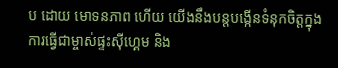ប ដោយ មោទនភាព ហើយ យើងនឹងបន្តបង្កើនទំនុកចិត្តក្នុងការធ្វើជាម្ចាស់ផ្ទះស៊ីហ្គេម និង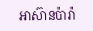អាស៊ានប៉ារ៉ា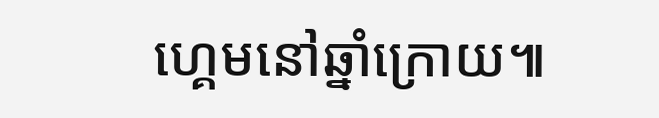ហ្គេមនៅឆ្នាំក្រោយ៕